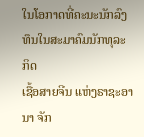ໃນໂອກາດທີ່ຄະນະນັກລົງ ທຶນໃນສະມາຄົມນັກທຸລະກິດ
ເຊື້ອສາຍຈີນ ແຫ່ງຣາຊະອານາ ຈັກ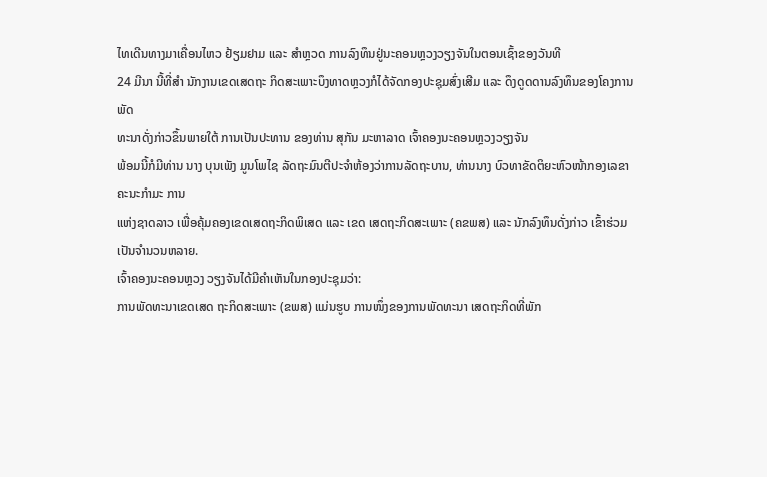ໄທເດີນທາງມາເຄື່ອນໄຫວ ຢ້ຽມຢາມ ແລະ ສຳຫຼວດ ການລົງທຶນຢູ່ນະຄອນຫຼວງວຽງຈັນໃນຕອນເຊົ້າຂອງວັນທີ
24 ມີນາ ນີ້ທີ່ສຳ ນັກງານເຂດເສດຖະ ກິດສະເພາະບຶງທາດຫຼວງກໍໄດ້ຈັດກອງປະຊຸມສົ່ງເສີມ ແລະ ດຶງດູດດານລົງທຶນຂອງໂຄງການພັດ
ທະນາດັ່ງກ່າວຂຶ້ນພາຍໃຕ້ ການເປັນປະທານ ຂອງທ່ານ ສຸກັນ ມະຫາລາດ ເຈົ້າຄອງນະຄອນຫຼວງວຽງຈັນ
ພ້ອມນີ້ກໍມີທ່ານ ນາງ ບຸນເພັງ ມູນໂພໄຊ ລັດຖະມົນຕີປະຈຳຫ້ອງວ່າການລັດຖະບານ, ທ່ານນາງ ບົວທາຂັດຕິຍະຫົວໜ້າກອງເລຂາຄະນະກຳມະ ການ
ແຫ່ງຊາດລາວ ເພື່ອຄຸ້ມຄອງເຂດເສດຖະກິດພິເສດ ແລະ ເຂດ ເສດຖະກິດສະເພາະ (ຄຂພສ) ແລະ ນັກລົງທຶນດັ່ງກ່າວ ເຂົ້າຮ່ວມເປັນຈຳນວນຫລາຍ.
ເຈົ້າຄອງນະຄອນຫຼວງ ວຽງຈັນໄດ້ມີຄຳເຫັນໃນກອງປະຊຸມວ່າ:
ການພັດທະນາເຂດເສດ ຖະກິດສະເພາະ (ຂພສ) ແມ່ນຮູບ ການໜຶ່ງຂອງການພັດທະນາ ເສດຖະກິດທີ່ພັກ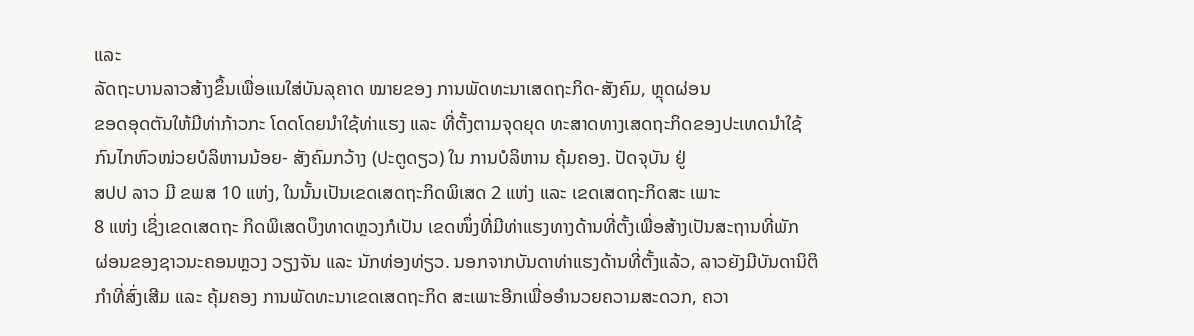ແລະ
ລັດຖະບານລາວສ້າງຂຶ້ນເພື່ອແນໃສ່ບັນລຸຄາດ ໝາຍຂອງ ການພັດທະນາເສດຖະກິດ-ສັງຄົມ, ຫຼຸດຜ່ອນ
ຂອດອຸດຕັນໃຫ້ມີທ່າກ້າວກະ ໂດດໂດຍນຳໃຊ້ທ່າແຮງ ແລະ ທີ່ຕັ້ງຕາມຈຸດຍຸດ ທະສາດທາງເສດຖະກິດຂອງປະເທດນຳໃຊ້
ກົນໄກຫົວໜ່ວຍບໍລິຫານນ້ອຍ- ສັງຄົມກວ້າງ (ປະຕູດຽວ) ໃນ ການບໍລິຫານ ຄຸ້ມຄອງ. ປັດຈຸບັນ ຢູ່
ສປປ ລາວ ມີ ຂພສ 10 ແຫ່ງ, ໃນນັ້ນເປັນເຂດເສດຖະກິດພິເສດ 2 ແຫ່ງ ແລະ ເຂດເສດຖະກິດສະ ເພາະ
8 ແຫ່ງ ເຊິ່ງເຂດເສດຖະ ກິດພິເສດບຶງທາດຫຼວງກໍເປັນ ເຂດໜຶ່ງທີ່ມີທ່າແຮງທາງດ້ານທີ່ຕັ້ງເພື່ອສ້າງເປັນສະຖານທີ່ພັກ
ຜ່ອນຂອງຊາວນະຄອນຫຼວງ ວຽງຈັນ ແລະ ນັກທ່ອງທ່ຽວ. ນອກຈາກບັນດາທ່າແຮງດ້ານທີ່ຕັ້ງແລ້ວ, ລາວຍັງມີບັນດານິຕິ
ກຳທີ່ສົ່ງເສີມ ແລະ ຄຸ້ມຄອງ ການພັດທະນາເຂດເສດຖະກິດ ສະເພາະອີກເພື່ອອຳນວຍຄວາມສະດວກ, ຄວາ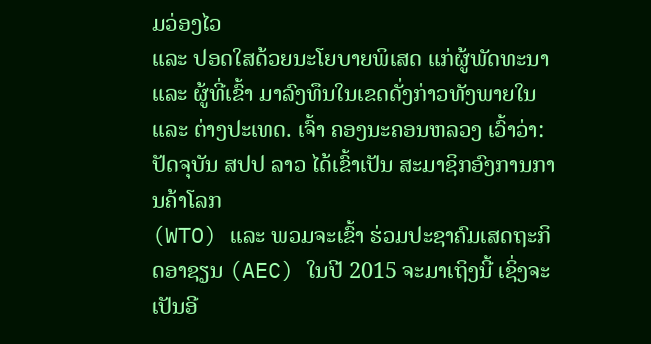ມວ່ອງໄວ
ແລະ ປອດໃສດ້ວຍນະໂຍບາຍພິເສດ ແກ່ຜູ້ພັດທະນາ ແລະ ຜູ້ທີ່ເຂົ້າ ມາລົງທຶນໃນເຂດດັ່ງກ່າວທັງພາຍໃນ
ແລະ ຕ່າງປະເທດ. ເຈົ້າ ຄອງນະຄອນຫລວງ ເວົ້າວ່າ: ປັດຈຸບັນ ສປປ ລາວ ໄດ້ເຂົ້າເປັນ ສະມາຊິກອົງການການຄ້າໂລກ
(WTO) ແລະ ພວມຈະເຂົ້າ ຮ່ວມປະຊາຄົມເສດຖະກິດອາຊຽນ (AEC) ໃນປີ 2015 ຈະມາເຖິງນີ້ ເຊິ່ງຈະເປັນອີ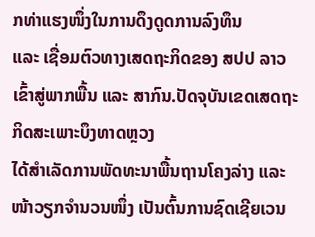ກທ່າແຮງໜຶ່ງໃນການດຶງດູດການລົງທຶນ
ແລະ ເຊື່ອມຕົວທາງເສດຖະກິດຂອງ ສປປ ລາວ ເຂົ້າສູ່ພາກພື້ນ ແລະ ສາກົນ.ປັດຈຸບັນເຂດເສດຖະກິດສະເພາະບຶງທາດຫຼວງ
ໄດ້ສຳເລັດການພັດທະນາພື້ນຖານໂຄງລ່າງ ແລະ ໜ້າວຽກຈຳນວນໜຶ່ງ ເປັນຕົ້ນການຊົດເຊີຍເວນ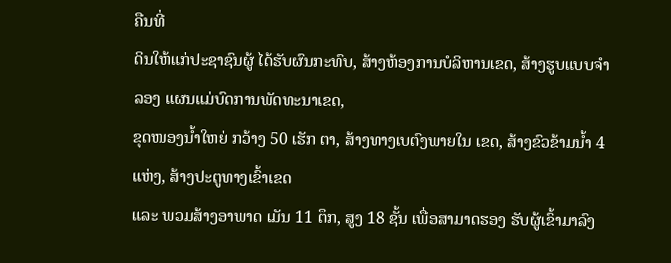ຄືນທີ່
ດິນໃຫ້ແກ່ປະຊາຊົນຜູ້ ໄດ້ຮັບຜົນກະທົບ, ສ້າງຫ້ອງການບໍລິຫານເຂດ, ສ້າງຮູບແບບຈຳລອງ ແຜນແມ່ບົດການພັດທະນາເຂດ,
ຂຸດໜອງນ້ຳໃຫຍ່ ກວ້າງ 50 ເຮັກ ຕາ, ສ້າງທາງເບຕົງພາຍໃນ ເຂດ, ສ້າງຂົວຂ້າມນ້ຳ 4 ແຫ່ງ, ສ້າງປະຕູທາງເຂົ້າເຂດ
ແລະ ພວມສ້າງອາພາດ ເມັນ 11 ຕຶກ, ສູງ 18 ຊັ້ນ ເພື່ອສາມາດຮອງ ຮັບຜູ້ເຂົ້າມາລົງ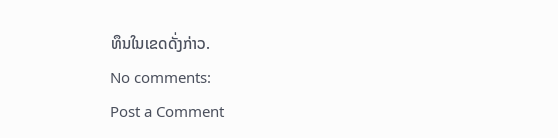ທຶນໃນເຂດດັ່ງກ່າວ.
No comments:
Post a Comment